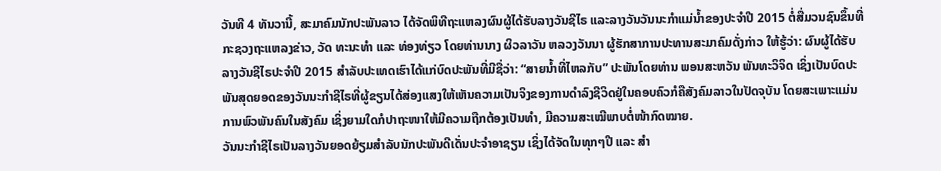ວັນທີ 4 ທັນວານີ້, ສະມາຄົມນັກປະພັນລາວ ໄດ້ຈັດພິທີຖະແຫລງຜົນຜູ້ໄດ້ຮັບລາງວັນຊີໄຣ ແລະລາງວັນວັນນະກຳແມ່ນ້ຳຂອງປະຈຳປີ 2015 ຕໍ່ສື່ມວນຊົນຂຶ້ນທີ່ກະຊວງຖະແຫລງຂ່າວ, ວັດ ທະນະທຳ ແລະ ທ່ອງທ່ຽວ ໂດຍທ່ານນາງ ຜິວລາວັນ ຫລວງວັນນາ ຜູ້ຮັກສາການປະທານສະມາຄົມດັ່ງກ່າວ ໃຫ້ຮູ້ວ່າ: ຜົນຜູ້ໄດ້ຮັບລາງວັນຊີໄຣປະຈຳປີ 2015 ສຳລັບປະເທດເຮົາໄດ້ແກ່ບົດປະພັນທີ່ມີຊື່ວ່າ: “ສາຍນ້ຳທີ່ໄຫລກັບ” ປະພັນໂດຍທ່ານ ພອນສະຫວັນ ພັນທະວິຈິດ ເຊິ່ງເປັນບົດປະພັນສຸດຍອດຂອງວັນນະກຳຊີໄຣທີ່ຜູ້ຂຽນໄດ້ສ່ອງແສງໃຫ້ເຫັນຄວາມເປັນຈິງຂອງການດຳລົງຊີວິດຢູ່ໃນຄອບຄົວກໍຄືສັງຄົມລາວໃນປັດຈຸບັນ ໂດຍສະເພາະແມ່ນການພົວພັນຄົນໃນສັງຄົມ ເຊິ່ງຍາມໃດກໍປາຖະໜາໃຫ້ມີຄວາມຖືກຕ້ອງເປັນທຳ, ມີຄວາມສະເໝີພາບຕໍ່ໜ້າກົດໝາຍ.
ວັນນະກຳຊີໄຣເປັນລາງວັນຍອດຍ້ຽມສຳລັບນັກປະພັນດີເດັ່ນປະຈຳອາຊຽນ ເຊິ່ງໄດ້ຈັດໃນທຸກໆປີ ແລະ ສຳ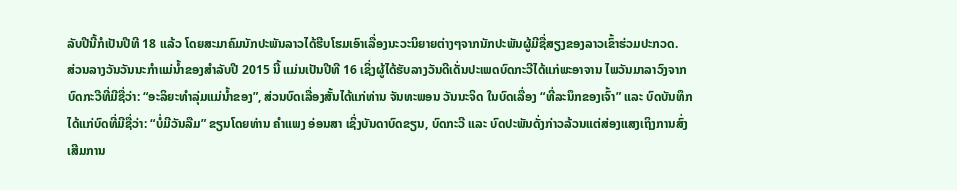ລັບປີນີ້ກໍເປັນປີທີ 18 ແລ້ວ ໂດຍສະມາຄົມນັກປະພັນລາວໄດ້ຮີບໂຮມເອົາເລື່ອງນະວະນິຍາຍຕ່າງໆຈາກນັກປະພັນຜູ້ມີຊື່ສຽງຂອງລາວເຂົ້າຮ່ວມປະກວດ.
ສ່ວນລາງວັນວັນນະກຳແມ່ນ້ຳຂອງສຳລັບປີ 2015 ນີ້ ແມ່ນເປັນປີທີ 16 ເຊິ່ງຜູ້ໄດ້ຮັບລາງວັນດີເດັ່ນປະເພດບົດກະວີໄດ້ແກ່ພະອາຈານ ໄພວັນມາລາວົງຈາກບົດກະວີທີ່ມີຊື່ວ່າ: “ອະລິຍະທຳລຸ່ມແມ່ນ້ຳຂອງ”, ສ່ວນບົດເລື່ອງສັ້ນໄດ້ແກ່ທ່ານ ຈັນທະພອນ ວັນນະຈິດ ໃນບົດເລື່ອງ “ທີ່ລະນຶກຂອງເຈົ້າ” ແລະ ບົດບັນທຶກໄດ້ແກ່ບົດທີ່ມີຊື່ວ່າ: “ບໍ່ມີວັນລືມ” ຂຽນໂດຍທ່ານ ຄຳແພງ ອ່ອນສາ ເຊິ່ງບັນດາບົດຂຽນ, ບົດກະວີ ແລະ ບົດປະພັນດັ່ງກ່າວລ້ວນແຕ່ສ່ອງແສງເຖິງການສົ່ງເສີມການ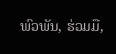ພົວພັນ, ຮ່ວມມື,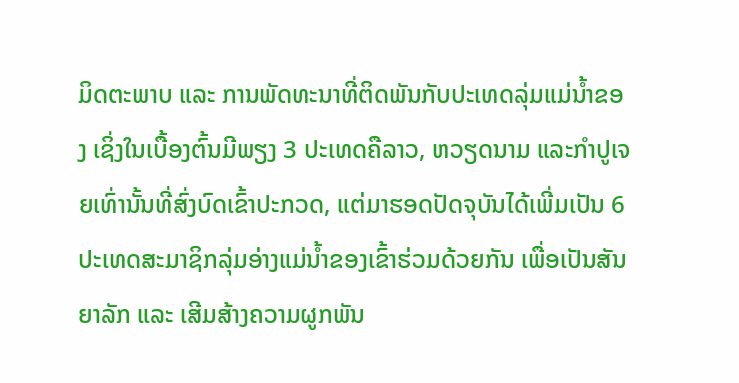ມິດຕະພາບ ແລະ ການພັດທະນາທີ່ຕິດພັນກັບປະເທດລຸ່ມແມ່ນ້ຳຂອງ ເຊິ່ງໃນເບື້ອງຕົ້ນມີພຽງ 3 ປະເທດຄືລາວ, ຫວຽດນາມ ແລະກຳປູເຈຍເທົ່ານັ້ນທີ່ສົ່ງບົດເຂົ້າປະກວດ, ແຕ່ມາຮອດປັດຈຸບັນໄດ້ເພີ່ມເປັນ 6 ປະເທດສະມາຊິກລຸ່ມອ່າງແມ່ນ້ຳຂອງເຂົ້າຮ່ວມດ້ວຍກັນ ເພື່ອເປັນສັນຍາລັກ ແລະ ເສີມສ້າງຄວາມຜູກພັນ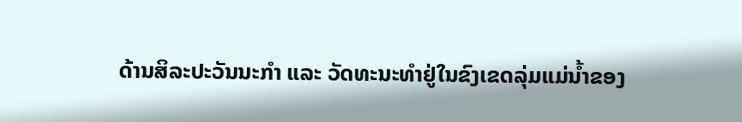ດ້ານສິລະປະວັນນະກຳ ແລະ ວັດທະນະທຳຢູ່ໃນຂົງເຂດລຸ່ມແມ່ນ້ຳຂອງ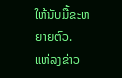ໃຫ້ນັບມື້ຂະຫຍາຍຕົວ.
ແຫ່ລງຂ່າວ